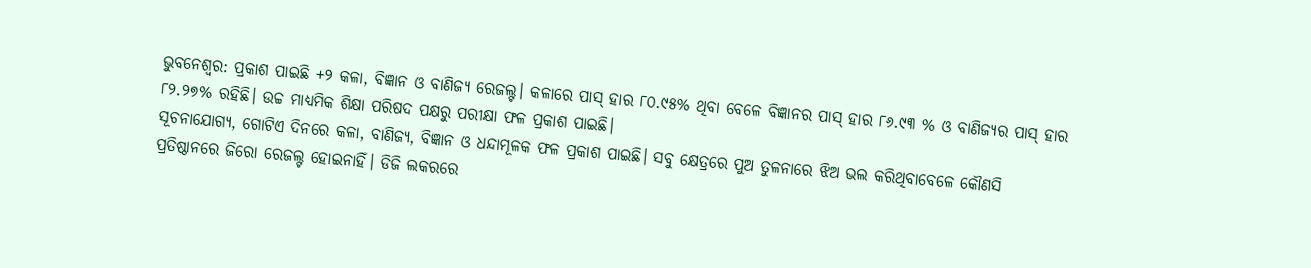ଭୁବନେଶ୍ବର: ପ୍ରକାଶ ପାଇଛି +୨ କଳା, ବିଜ୍ଞାନ ଓ ବାଣିଜ୍ୟ ରେଜଲ୍ଟ। କଳାରେ ପାସ୍ ହାର ୮୦.୯୫% ଥିବା ବେଳେ ବିଜ୍ଞାନର ପାସ୍ ହାର ୮୬.୯୩ % ଓ ବାଣିଜ୍ୟର ପାସ୍ ହାର ୮୨.୨୭% ରହିଛି। ଉଚ୍ଚ ମାଧ୍ୟମିକ ଶିକ୍ଷା ପରିଷଦ ପକ୍ଷରୁ ପରୀକ୍ଷା ଫଳ ପ୍ରକାଶ ପାଇଛି।
ସୂଚନାଯୋଗ୍ୟ, ଗୋଟିଏ ଦିନରେ କଳା, ବାଣିଜ୍ଯ, ବିଜ୍ଞାନ ଓ ଧନ୍ଦାମୂଳକ ଫଳ ପ୍ରକାଶ ପାଇଛି। ସବୁ କ୍ଷେତ୍ରରେ ପୁଅ ତୁଳନାରେ ଝିଅ ଭଲ କରିଥିବାବେଳେ କୌଣସି ପ୍ରତିଷ୍ଠାନରେ ଜିରୋ ରେଜଲ୍ଟ ହୋଇନାହିଁ। ଡିଜି ଲକରରେ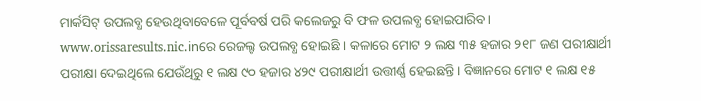ମାର୍କସିଟ୍ ଉପଲବ୍ଧ ହେଉଥିବାବେଳେ ପୂର୍ବବର୍ଷ ପରି କଲେଜରୁ ବି ଫଳ ଉପଲବ୍ଧ ହୋଇପାରିବ। www.orissaresults.nic.inରେ ରେଜଲ୍ଟ ଉପଲବ୍ଧ ହୋଇଛି । କଳାରେ ମୋଟ ୨ ଲକ୍ଷ ୩୫ ହଜାର ୨୧୮ ଜଣ ପରୀକ୍ଷାର୍ଥୀ ପରୀକ୍ଷା ଦେଇଥିଲେ ଯେଉଁଥିରୁ ୧ ଲକ୍ଷ ୯୦ ହଜାର ୪୨୯ ପରୀକ୍ଷାର୍ଥୀ ଉତ୍ତୀର୍ଣ୍ଣ ହେଇଛନ୍ତି । ବିଜ୍ଞାନରେ ମୋଟ ୧ ଲକ୍ଷ ୧୫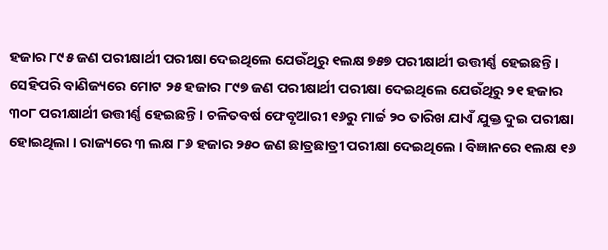ହଜାର ୮୯୫ ଜଣ ପରୀକ୍ଷାର୍ଥୀ ପରୀକ୍ଷା ଦେଇଥିଲେ ଯେଉଁଥିରୁ ୧ଲକ୍ଷ ୭୫୭ ପରୀକ୍ଷାର୍ଥୀ ଉତ୍ତୀର୍ଣ୍ଣ ହେଇଛନ୍ତି ।
ସେହିପରି ବାଣିଜ୍ୟରେ ମୋଟ ୨୫ ହଜାର ୮୯୭ ଜଣ ପରୀକ୍ଷାର୍ଥୀ ପରୀକ୍ଷା ଦେଇଥିଲେ ଯେଉଁଥିରୁ ୨୧ ହଜାର ୩୦୮ ପରୀକ୍ଷାର୍ଥୀ ଉତ୍ତୀର୍ଣ୍ଣ ହେଇଛନ୍ତି । ଚଳିତବର୍ଷ ଫେବୃଆରୀ ୧୬ରୁ ମାର୍ଚ୍ଚ ୨୦ ତାରିଖ ଯାଏଁ ଯୁକ୍ତ ଦୁଇ ପରୀକ୍ଷା ହୋଇଥିଲା । ରାଜ୍ୟରେ ୩ ଲକ୍ଷ ୮୬ ହଜାର ୨୫୦ ଜଣ ଛାତ୍ରଛାତ୍ରୀ ପରୀକ୍ଷା ଦେଇଥିଲେ । ବିଜ୍ଞାନରେ ୧ଲକ୍ଷ ୧୬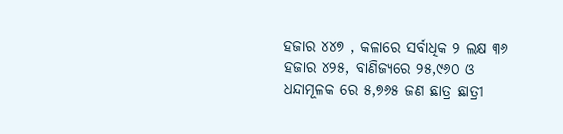ହଜାର ୪୪୭ , କଳାରେ ସର୍ବାଧିକ ୨ ଲକ୍ଷ ୩୬ ହଜାର ୪୨୫, ବାଣିଜ୍ୟରେ ୨୫,୯୬୦ ଓ ଧନ୍ଦାମୂଳକ ରେ ୫,୭୬୫ ଜଣ ଛାତ୍ର ଛାତ୍ରୀ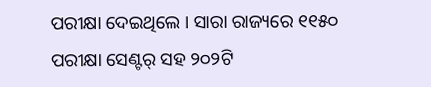ପରୀକ୍ଷା ଦେଇଥିଲେ । ସାରା ରାଜ୍ୟରେ ୧୧୫୦ ପରୀକ୍ଷା ସେଣ୍ଟର୍ ସହ ୨୦୨ଟି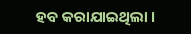ହବ କରାଯାଇଥିଲା ।